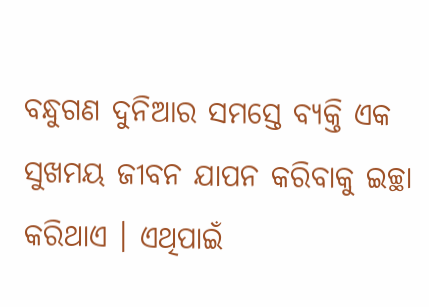ବନ୍ଧୁଗଣ ଦୁନିଆର ସମସ୍ତେ ବ୍ୟକ୍ତି ଏକ ସୁଖମୟ ଜୀବନ ଯାପନ କରିବାକୁ ଇଚ୍ଛା କରିଥାଏ । ଏଥିପାଇଁ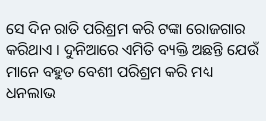ସେ ଦିନ ରାତି ପରିଶ୍ରମ କରି ଟଙ୍କା ରୋଜଗାର କରିଥାଏ । ଦୁନିଆରେ ଏମିତି ବ୍ୟକ୍ତି ଅଛନ୍ତି ଯେଉଁ ମାନେ ବହୁତ ବେଶୀ ପରିଶ୍ରମ କରି ମଧ୍ୟ ଧନଲାଭ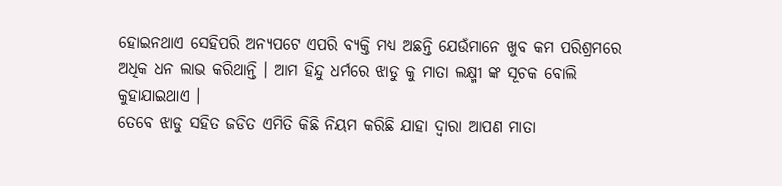ହୋଇନଥାଏ ସେହିପରି ଅନ୍ୟପଟେ ଏପରି ବ୍ୟକ୍ତି ମଧ୍ୟ ଅଛନ୍ତି ଯେଉଁମାନେ ଖୁବ କମ ପରିଶ୍ରମରେ ଅଧିକ ଧନ ଲାଭ କରିଥାନ୍ତି । ଆମ ହିନ୍ଦୁ ଧର୍ମରେ ଝାଡୁ କୁ ମାତା ଲକ୍ଷ୍ମୀ ଙ୍କ ସୂଚକ ବୋଲି କୁହାଯାଇଥାଏ ।
ତେବେ ଝାଡୁ ସହିତ ଜଡିତ ଏମିତି କିଛି ନିୟମ କରିଛି ଯାହା ଦ୍ଵାରା ଆପଣ ମାତା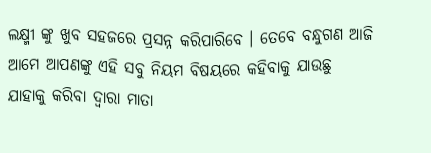ଲକ୍ଷ୍ମୀ ଙ୍କୁ ଖୁବ ସହଜରେ ପ୍ରସନ୍ନ କରିପାରିବେ । ତେବେ ବନ୍ଧୁଗଣ ଆଜି ଆମେ ଆପଣଙ୍କୁ ଏହି ସବୁ ନିୟମ ବିଷୟରେ କହିବାକୁ ଯାଉଛୁ ଯାହାକୁ କରିବା ଦ୍ୱାରା ମାତା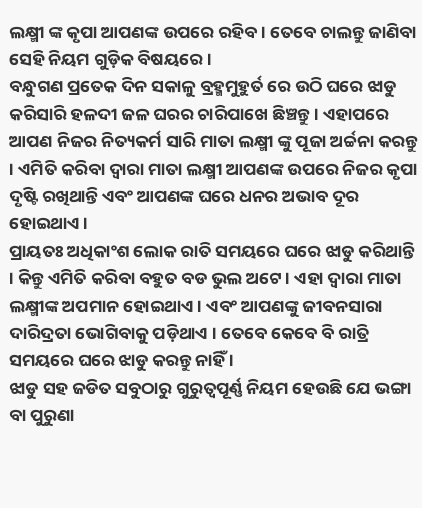ଲକ୍ଷ୍ମୀ ଙ୍କ କୃପା ଆପଣଙ୍କ ଉପରେ ରହିବ । ତେବେ ଚାଲନ୍ତୁ ଜାଣିବା ସେହି ନିୟମ ଗୁଡ଼ିକ ବିଷୟରେ ।
ବନ୍ଧୁଗଣ ପ୍ରତେକ ଦିନ ସକାଳୁ ବ୍ରହ୍ମମୁହୁର୍ତ ରେ ଉଠି ଘରେ ଝାଡୁ କରିସାରି ହଳଦୀ ଜଳ ଘରର ଚାରିପାଖେ ଛିଞ୍ଚନ୍ତୁ । ଏହାପରେ ଆପଣ ନିଜର ନିତ୍ୟକର୍ମ ସାରି ମାତା ଲକ୍ଷ୍ମୀ ଙ୍କୁ ପୂଜା ଅର୍ଚ୍ଚନା କରନ୍ତୁ । ଏମିତି କରିବା ଦ୍ୱାରା ମାତା ଲକ୍ଷ୍ମୀ ଆପଣଙ୍କ ଉପରେ ନିଜର କୃପା ଦୃଷ୍ଟି ରଖିଥାନ୍ତି ଏବଂ ଆପଣଙ୍କ ଘରେ ଧନର ଅଭାବ ଦୂର ହୋଇଥାଏ ।
ପ୍ରାୟତଃ ଅଧିକାଂଶ ଲୋକ ରାତି ସମୟରେ ଘରେ ଝାଡୁ କରିଥାନ୍ତି । କିନ୍ତୁ ଏମିତି କରିବା ବହୁତ ବଡ ଭୁଲ ଅଟେ । ଏହା ଦ୍ବାରା ମାତା ଲକ୍ଷ୍ମୀଙ୍କ ଅପମାନ ହୋଇଥାଏ । ଏବଂ ଆପଣଙ୍କୁ ଜୀବନସାରା ଦାରିଦ୍ରତା ଭୋଗିବାକୁ ପଡ଼ିଥାଏ । ତେବେ କେବେ ବି ରାତ୍ରି ସମୟରେ ଘରେ ଝାଡୁ କରନ୍ତୁ ନାହିଁ ।
ଝାଡୁ ସହ ଜଡିତ ସବୁଠାରୁ ଗୁରୁତ୍ଵପୂର୍ଣ୍ଣ ନିୟମ ହେଉଛି ଯେ ଭଙ୍ଗା ବା ପୁରୁଣା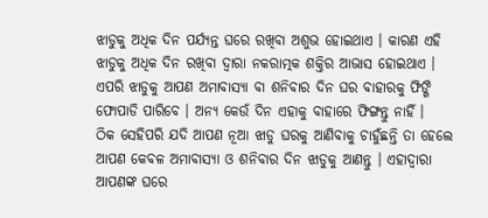ଝାଡୁକୁ ଅଧିକ ଦିନ ପର୍ଯ୍ୟନ୍ତ ଘରେ ରଖିବା ଅଶୁଭ ହୋଇଥାଏ । କାରଣ ଏହି ଝାଡୁକୁ ଅଧିକ ଦିନ ରଖିବା ଦ୍ଵାରା ନକରାତ୍ମକ ଶକ୍ତିର ଆଭାସ ହୋଇଥାଏ । ଏପରି ଝାଡୁକୁ ଆପଣ ଅମାବାସ୍ୟା ବା ଶନିବାର ଦିନ ଘର ବାହାରକୁ ଫିଙ୍ଗି ଫୋପାଡି ପାରିବେ । ଅନ୍ୟ କେଉଁ ଦିନ ଏହାକୁ ବାହାରେ ଫିଙ୍ଗନ୍ତୁ ନାହିଁ ।
ଠିକ ସେହିପରି ଯଦି ଆପଣ ନୂଆ ଝାଡୁ ଘରକୁ ଆଣିବାକୁ ଚାହୁଁଛନ୍ତି ତା ହେଲେ ଆପଣ କେବଳ ଅମାବାସ୍ୟା ଓ ଶନିବାର ଦିନ ଝାଡୁକୁ ଆଣନ୍ତୁ । ଏହାଦ୍ବାରା ଆପଣଙ୍କ ଘରେ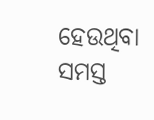ହେଉଥିବା ସମସ୍ତ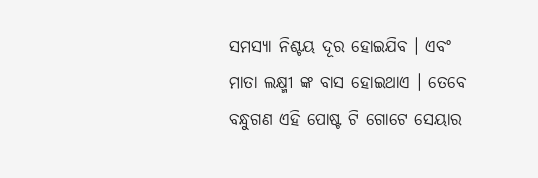ସମସ୍ଯା ନିଶ୍ଚୟ ଦୂର ହୋଇଯିବ । ଏବଂ ମାତା ଲକ୍ଷ୍ମୀ ଙ୍କ ବାସ ହୋଇଥାଏ । ତେବେ ବନ୍ଧୁଗଣ ଏହି ପୋଷ୍ଟ ଟି ଗୋଟେ ସେୟାର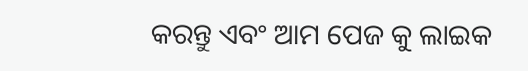କରନ୍ତୁ ଏବଂ ଆମ ପେଜ କୁ ଲାଇକ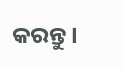କରନ୍ତୁ ।